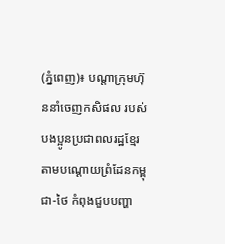(ភ្នំពេញ)៖ បណ្តាក្រុមហ៊ុននាំចេញកសិផល របស់បងប្អូនប្រជាពលរដ្ឋខ្មែរ តាមបណ្តោយព្រំដែនកម្ពុជា-ថៃ កំពុងជួបបញ្ហា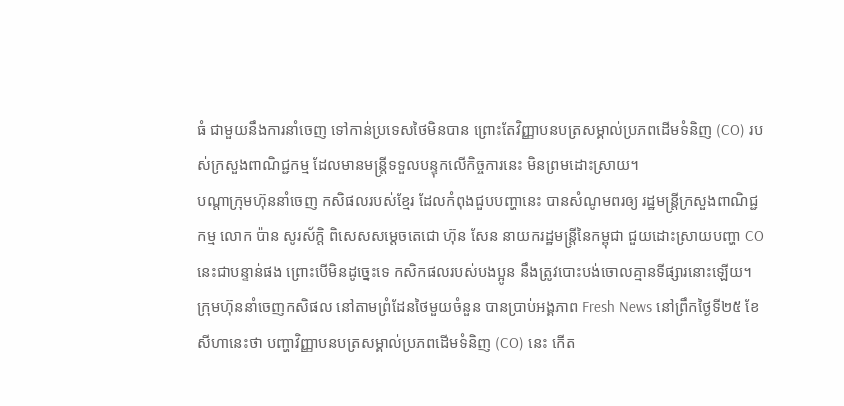ធំ ជាមួយនឹងការនាំចេញ ទៅកាន់ប្រទេសថៃមិនបាន ព្រោះតែវិញ្ញាបនបត្រសម្គាល់ប្រភពដើមទំនិញ (CO) របស់ក្រសួងពាណិជ្ជកម្ម ដែលមានមន្ត្រីទទួលបន្ទុកលើកិច្ចការនេះ មិនព្រមដោះស្រាយ។
បណ្តាក្រុមហ៊ុននាំចេញ កសិផលរបស់ខ្មែរ ដែលកំពុងជួបបញ្ហានេះ បានសំណូមពរឲ្យ រដ្ឋមន្ត្រីក្រសួងពាណិជ្ជកម្ម លោក ប៉ាន សូរស័ក្តិ ពិសេសសម្តេចតេជោ ហ៊ុន សែន នាយករដ្ឋមន្ត្រីនៃកម្ពុជា ជួយដោះស្រាយបញ្ហា CO នេះជាបន្ទាន់ផង ព្រោះបើមិនដូច្នេះទេ កសិកផលរបស់បងប្អូន នឹងត្រូវបោះបង់ចោលគ្មានទីផ្សារនោះឡើយ។
ក្រុមហ៊ុននាំចេញកសិផល នៅតាមព្រំដែនថៃមួយចំនួន បានប្រាប់អង្គភាព Fresh News នៅព្រឹកថ្ងៃទី២៥ ខែសីហានេះថា បញ្ហាវិញ្ញាបនបត្រសម្គាល់ប្រភពដើមទំនិញ (CO) នេះ កើត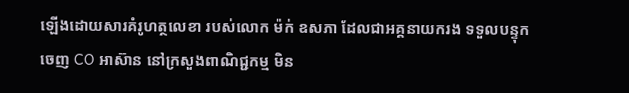ឡើងដោយសារគំរូហត្ថលេខា របស់លោក ម៉ក់ ឧសភា ដែលជាអគ្គនាយករង ទទួលបន្ទុកចេញ CO អាស៊ាន នៅក្រសួងពាណិជ្ជកម្ម មិន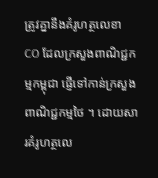ត្រូវគ្នានឹងគំរូហត្ថលេខា CO ដែលក្រសួងពាណិជ្ជកម្មកម្ពុជា ផ្ញើទៅកាន់ក្រសួងពាណិជ្ជកម្មថៃ ។ ដោយសារគំរូហត្ថលេ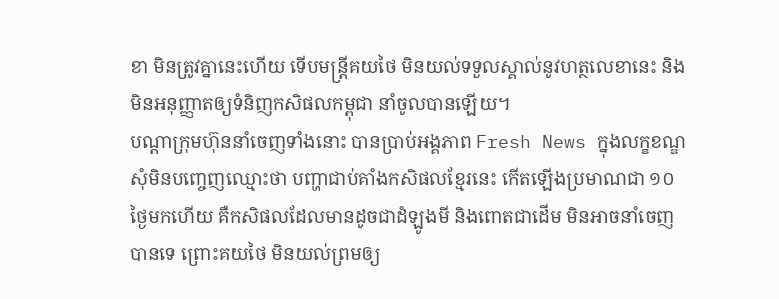ខា មិនត្រូវគ្នានេះហើយ ទើបមន្ត្រីគយថៃ មិនយល់ទទួលស្គាល់នូវហត្ថលេខានេះ និងមិនអនុញ្ញាតឲ្យទំនិញកសិផលកម្ពុជា នាំចូលបានឡើយ។
បណ្តាក្រុមហ៊ុននាំចេញទាំងនោះ បានប្រាប់អង្គភាព Fresh News ក្នុងលក្ខខណ្ឌសុំមិនបញ្ចេញឈ្មោះថា បញ្ហាជាប់គាំងកសិផលខ្មែរនេះ កើតឡើងប្រមាណជា ១០ថ្ងៃមកហើយ គឺកសិផលដែលមានដូចជាដំឡូងមី និងពោតជាដើម មិនអាចនាំចេញបានទេ ព្រោះគយថៃ មិនយល់ព្រមឲ្យ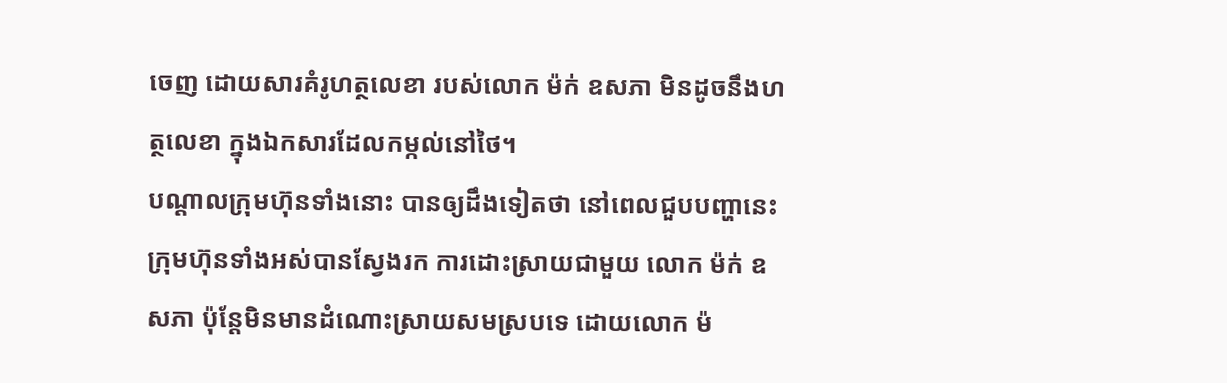ចេញ ដោយសារគំរូហត្ថលេខា របស់លោក ម៉ក់ ឧសភា មិនដូចនឹងហត្ថលេខា ក្នុងឯកសារដែលកម្កល់នៅថៃ។
បណ្តាលក្រុមហ៊ុនទាំងនោះ បានឲ្យដឹងទៀតថា នៅពេលជួបបញ្ហានេះ ក្រុមហ៊ុនទាំងអស់បានស្វែងរក ការដោះស្រាយជាមួយ លោក ម៉ក់ ឧសភា ប៉ុន្តែមិនមានដំណោះស្រាយសមស្របទេ ដោយលោក ម៉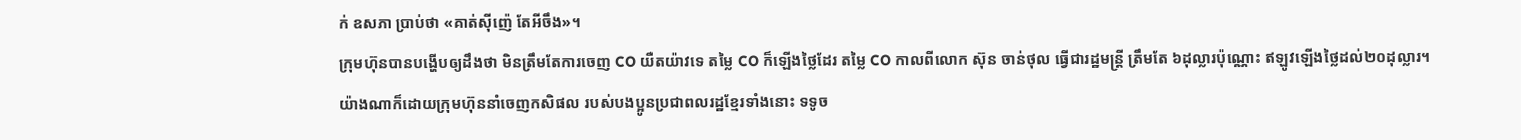ក់ ឧសភា ប្រាប់ថា «គាត់ស៊ីញ៉េ តែអីចឹង»។
ក្រុមហ៊ុនបានបង្ហើបឲ្យដឹងថា មិនត្រឹមតែការចេញ CO យឺតយ៉ាវទេ តម្លៃ CO ក៏ឡើងថ្លៃដែរ តម្លៃ CO កាលពីលោក ស៊ុន ចាន់ថុល ធ្វើជារដ្ឋមន្ត្រី ត្រឹមតែ ៦ដុល្លារប៉ុណ្ណោះ ឥឡូវឡើងថ្លៃដល់២០ដុល្លារ។
យ៉ាងណាក៏ដោយក្រុមហ៊ុននាំចេញកសិផល របស់បងប្អូនប្រជាពលរដ្ឋខ្មែរទាំងនោះ ទទូច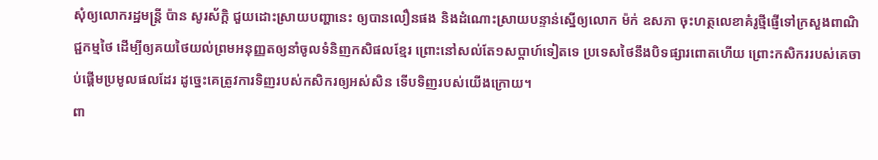សុំឲ្យលោករដ្ឋមន្ត្រី ប៉ាន សូរស័ក្តិ ជួយដោះស្រាយបញ្ហានេះ ឲ្យបានលឿនផង និងដំណោះស្រាយបន្ទាន់ស្នើឲ្យលោក ម៉ក់ ឧសភា ចុះហត្ថលេខាគំរូថ្មីផ្ញើទៅក្រសួងពាណិជ្ជកម្មថៃ ដើម្បីឲ្យគយថៃយល់ព្រមអនុញ្ញតឲ្យនាំចូលទំនិញកសិផលខ្មែរ ព្រោះនៅសល់តែ១សប្តាហ៍ទៀតទេ ប្រទេសថៃនឹងបិទផ្សារពោតហើយ ព្រោះកសិកររបស់គេចាប់ផ្តើមប្រមូលផលដែរ ដូច្នេះគេត្រូវការទិញរបស់កសិករឲ្យអស់សិន ទើបទិញរបស់យើងក្រោយ។
ពា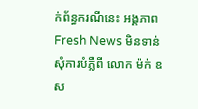ក់ព័ន្ធករណីនេះ អង្គភាព Fresh News មិនទាន់សុំការបំភ្លឺពី លោក ម៉ក់ ឧស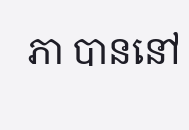ភា បាននៅ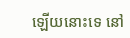ឡើយនោះទេ នៅ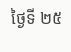ថ្ងៃទី ២៥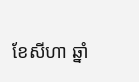ខែសីហា ឆ្នាំ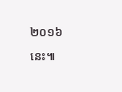២០១៦នេះ៕